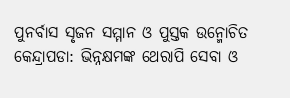ପୁନର୍ବାସ ସୃଜନ ସମ୍ମାନ ଓ ପୁସ୍ତକ ଉନ୍ମୋଚିତ
କେନ୍ଦ୍ରାପଡା: ଭିନ୍ନକ୍ଷମଙ୍କ ଥେରାପି ସେବା ଓ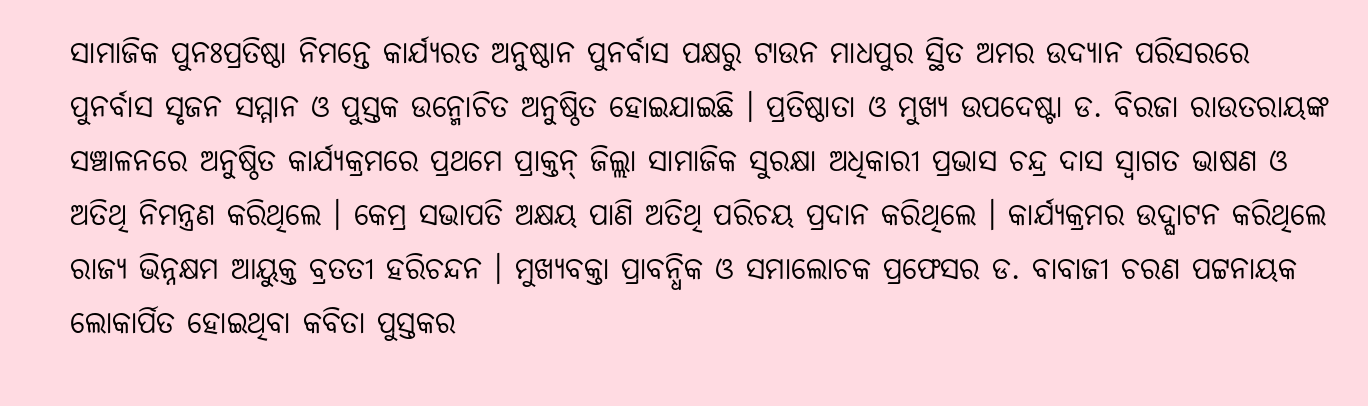ସାମାଜିକ ପୁନଃପ୍ରତିଷ୍ଠା ନିମନ୍ତେ କାର୍ଯ୍ୟରତ ଅନୁଷ୍ଠାନ ପୁନର୍ବାସ ପକ୍ଷରୁ ଟାଉନ ମାଧପୁର ସ୍ଥିତ ଅମର ଉଦ୍ୟାନ ପରିସରରେ ପୁନର୍ବାସ ସୃଜନ ସମ୍ମାନ ଓ ପୁସ୍ତକ ଉନ୍ମୋଚିତ ଅନୁଷ୍ଠିତ ହୋଇଯାଇଛି । ପ୍ରତିଷ୍ଠାତା ଓ ମୁଖ୍ୟ ଉପଦେଷ୍ଟା ଡ. ବିରଜା ରାଉତରାୟଙ୍କ ସଞ୍ଚାଳନରେ ଅନୁଷ୍ଠିତ କାର୍ଯ୍ୟକ୍ରମରେ ପ୍ରଥମେ ପ୍ରାକ୍ତନ୍ ଜିଲ୍ଲା ସାମାଜିକ ସୁରକ୍ଷା ଅଧିକାରୀ ପ୍ରଭାସ ଚନ୍ଦ୍ର ଦାସ ସ୍ୱାଗତ ଭାଷଣ ଓ ଅତିଥି ନିମନ୍ତ୍ରଣ କରିଥିଲେ । କେମ୍ର ସଭାପତି ଅକ୍ଷୟ ପାଣି ଅତିଥି ପରିଚୟ ପ୍ରଦାନ କରିଥିଲେ । କାର୍ଯ୍ୟକ୍ରମର ଉଦ୍ଘାଟନ କରିଥିଲେ ରାଜ୍ୟ ଭିନ୍ନକ୍ଷମ ଆୟୁକ୍ତ ବ୍ରତତୀ ହରିଚନ୍ଦନ । ମୁଖ୍ୟବକ୍ତା ପ୍ରାବନ୍ଧିକ ଓ ସମାଲୋଚକ ପ୍ରଫେସର ଡ. ବାବାଜୀ ଚରଣ ପଟ୍ଟନାୟକ ଲୋକାର୍ପିତ ହୋଇଥିବା କବିତା ପୁସ୍ତକର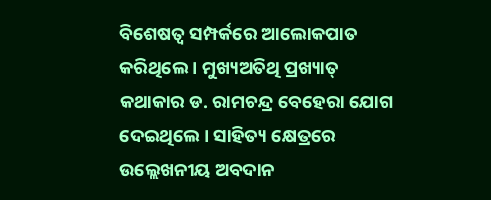ବିଶେଷତ୍ୱ ସମ୍ପର୍କରେ ଆଲୋକପାତ କରିଥିଲେ । ମୁଖ୍ୟଅତିଥି ପ୍ରଖ୍ୟାତ୍ କଥାକାର ଡ. ରାମଚନ୍ଦ୍ର ବେହେରା ଯୋଗ ଦେଇଥିଲେ । ସାହିତ୍ୟ କ୍ଷେତ୍ରରେ ଉଲ୍ଲେଖନୀୟ ଅବଦାନ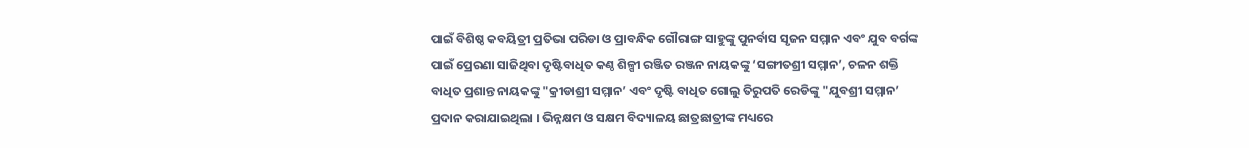ପାଇଁ ବିଶିଷ୍ଠ କବୟିତ୍ରୀ ପ୍ରତିଭା ପରିଡା ଓ ପ୍ରାବନ୍ଧିକ ଗୌରାଙ୍ଗ ସାହୁଙ୍କୁ ପୁନର୍ବାସ ସୃଜନ ସମ୍ମାନ ଏବଂ ଯୁବ ବର୍ଗଙ୍କ ପାଇଁ ପ୍ରେରଣା ସାଜିଥିବା ଦୃଷ୍ଟିବାଧିତ କଣ୍ଠ ଶିଳ୍ପୀ ରଞ୍ଜିତ ରଞ୍ଜନ ନାୟକଙ୍କୁ ‘ସଙ୍ଗୀତଶ୍ରୀ ସମ୍ମାନ’, ଚଳନ ଶକ୍ତି ବାଧିତ ପ୍ରଶାନ୍ତ ନାୟକଙ୍କୁ "କ୍ରୀଡାଶ୍ରୀ ସମ୍ମାନ’ ଏବଂ ଦୃଷ୍ଟି ବାଧିତ ଗୋଲୁ ତିରୁପତି ରେଡିଙ୍କୁ "ଯୁବଶ୍ରୀ ସମ୍ମାନ’ ପ୍ରଦାନ କରାଯାଇଥିଲା । ଭିନ୍ନକ୍ଷମ ଓ ସକ୍ଷମ ବିଦ୍ୟାଳୟ ଛାତ୍ରଛାତ୍ରୀଙ୍କ ମଧ୍ୟରେ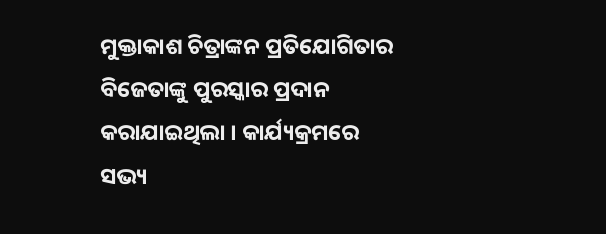ମୁକ୍ତାକାଶ ଚିତ୍ରାଙ୍କନ ପ୍ରତିଯୋଗିତାର ବିଜେତାଙ୍କୁ ପୁରସ୍କାର ପ୍ରଦାନ କରାଯାଇଥିଲା । କାର୍ଯ୍ୟକ୍ରମରେ ସଭ୍ୟ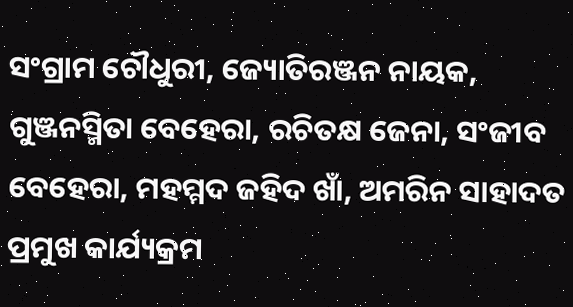ସଂଗ୍ରାମ ଚୌଧୁରୀ, ଜ୍ୟୋତିରଞ୍ଜନ ନାୟକ, ଗୁଞ୍ଜନସ୍ମିତା ବେହେରା, ରଚିତକ୍ଷ ଜେନା, ସଂଜୀବ ବେହେରା, ମହମ୍ମଦ ଜହିଦ ଖାଁ, ଅମରିନ ସାହାଦତ ପ୍ରମୁଖ କାର୍ଯ୍ୟକ୍ରମ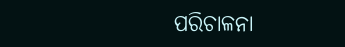ପରିଚାଳନା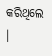କରିଥିଲେ ।